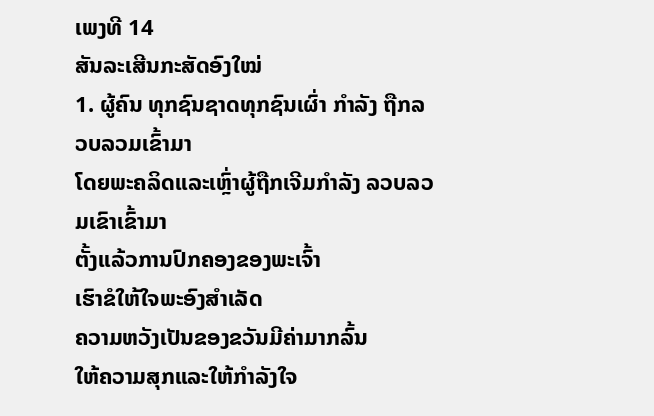ເພງທີ 14
ສັນລະເສີນກະສັດອົງໃໝ່
1. ຜູ້ຄົນ ທຸກຊົນຊາດທຸກຊົນເຜົ່າ ກຳລັງ ຖືກລວບລວມເຂົ້າມາ
ໂດຍພະຄລິດແລະເຫຼົ່າຜູ້ຖືກເຈີມກຳລັງ ລວບລວມເຂົາເຂົ້າມາ
ຕັ້ງແລ້ວການປົກຄອງຂອງພະເຈົ້າ
ເຮົາຂໍໃຫ້ໃຈພະອົງສຳເລັດ
ຄວາມຫວັງເປັນຂອງຂວັນມີຄ່າມາກລົ້ນ
ໃຫ້ຄວາມສຸກແລະໃຫ້ກຳລັງໃຈ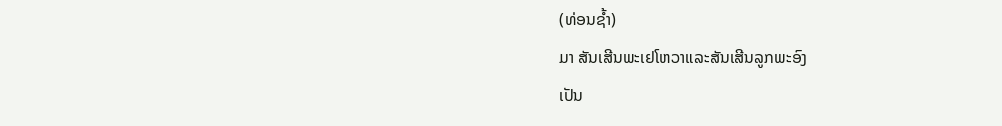(ທ່ອນຊ້ຳ)
ມາ ສັນເສີນພະເຢໂຫວາແລະສັນເສີນລູກພະອົງ
ເປັນ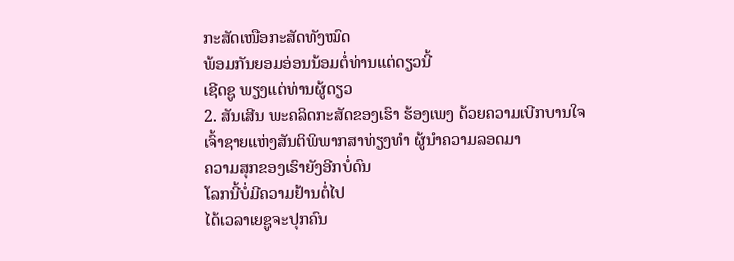ກະສັດເໜືອກະສັດທັງໝົດ
ພ້ອມກັນຍອມອ່ອນນ້ອມຕໍ່ທ່ານແຕ່ດຽວນີ້
ເຊີດຊູ ພຽງແຕ່ທ່ານຜູ້ດຽວ
2. ສັນເສີນ ພະຄລິດກະສັດຂອງເຮົາ ຮ້ອງເພງ ດ້ວຍຄວາມເບີກບານໃຈ
ເຈົ້າຊາຍແຫ່ງສັນຕິພິພາກສາທ່ຽງທຳ ຜູ້ນຳຄວາມລອດມາ
ຄວາມສຸກຂອງເຮົາຍັງອີກບໍ່ດົນ
ໂລກນີ້ບໍ່ມີຄວາມຢ້ານຕໍ່ໄປ
ໄດ້ເວລາເຍຊູຈະປຸກຄົນ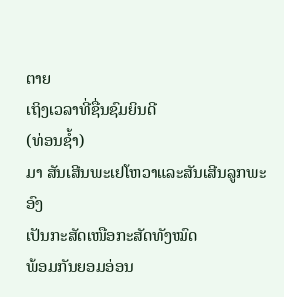ຕາຍ
ເຖິງເວລາທີ່ຊື່ນຊົມຍິນດີ
(ທ່ອນຊ້ຳ)
ມາ ສັນເສີນພະເຢໂຫວາແລະສັນເສີນລູກພະອົງ
ເປັນກະສັດເໜືອກະສັດທັງໝົດ
ພ້ອມກັນຍອມອ່ອນ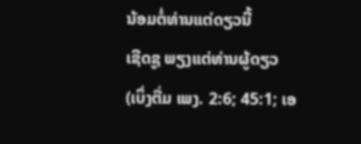ນ້ອມຕໍ່ທ່ານແຕ່ດຽວນີ້
ເຊີດຊູ ພຽງແຕ່ທ່ານຜູ້ດຽວ
(ເບິ່ງຕື່ມ ເພງ. 2:6; 45:1; ເອ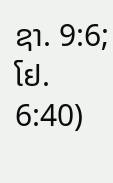ຊາ. 9:6; ໂຢ. 6:40)